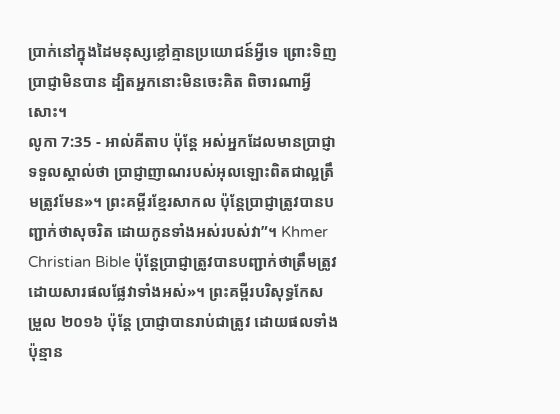ប្រាក់នៅក្នុងដៃមនុស្សខ្លៅគ្មានប្រយោជន៍អ្វីទេ ព្រោះទិញប្រាជ្ញាមិនបាន ដ្បិតអ្នកនោះមិនចេះគិត ពិចារណាអ្វីសោះ។
លូកា 7:35 - អាល់គីតាប ប៉ុន្តែ អស់អ្នកដែលមានប្រាជ្ញាទទួលស្គាល់ថា ប្រាជ្ញាញាណរបស់អុលឡោះពិតជាល្អត្រឹមត្រូវមែន»។ ព្រះគម្ពីរខ្មែរសាកល ប៉ុន្តែប្រាជ្ញាត្រូវបានបញ្ជាក់ថាសុចរិត ដោយកូនទាំងអស់របស់វា”។ Khmer Christian Bible ប៉ុន្ដែប្រាជ្ញាត្រូវបានបញ្ជាក់ថាត្រឹមត្រូវដោយសារផលផ្លែវាទាំងអស់»។ ព្រះគម្ពីរបរិសុទ្ធកែសម្រួល ២០១៦ ប៉ុន្តែ ប្រាជ្ញាបានរាប់ជាត្រូវ ដោយផលទាំងប៉ុន្មាន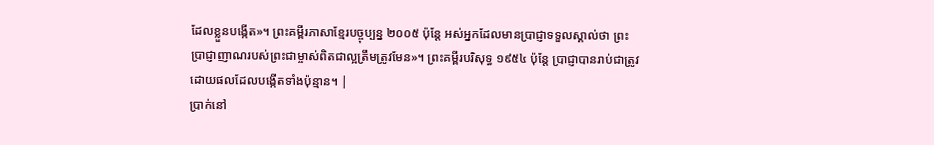ដែលខ្លួនបង្កើត»។ ព្រះគម្ពីរភាសាខ្មែរបច្ចុប្បន្ន ២០០៥ ប៉ុន្តែ អស់អ្នកដែលមានប្រាជ្ញាទទួលស្គាល់ថា ព្រះប្រាជ្ញាញាណរបស់ព្រះជាម្ចាស់ពិតជាល្អត្រឹមត្រូវមែន»។ ព្រះគម្ពីរបរិសុទ្ធ ១៩៥៤ ប៉ុន្តែ ប្រាជ្ញាបានរាប់ជាត្រូវ ដោយផលដែលបង្កើតទាំងប៉ុន្មាន។ |
ប្រាក់នៅ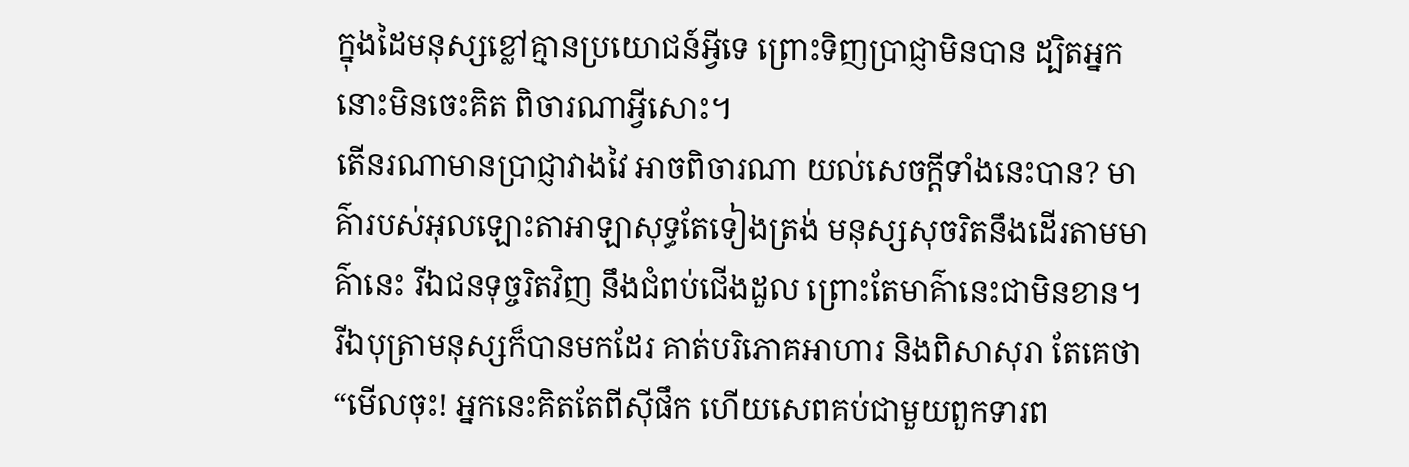ក្នុងដៃមនុស្សខ្លៅគ្មានប្រយោជន៍អ្វីទេ ព្រោះទិញប្រាជ្ញាមិនបាន ដ្បិតអ្នកនោះមិនចេះគិត ពិចារណាអ្វីសោះ។
តើនរណាមានប្រាជ្ញាវាងវៃ អាចពិចារណា យល់សេចក្ដីទាំងនេះបាន? មាគ៌ារបស់អុលឡោះតាអាឡាសុទ្ធតែទៀងត្រង់ មនុស្សសុចរិតនឹងដើរតាមមាគ៌ានេះ រីឯជនទុច្ចរិតវិញ នឹងជំពប់ជើងដួល ព្រោះតែមាគ៌ានេះជាមិនខាន។
រីឯបុត្រាមនុស្សក៏បានមកដែរ គាត់បរិភោគអាហារ និងពិសាសុរា តែគេថា “មើលចុះ! អ្នកនេះគិតតែពីស៊ីផឹក ហើយសេពគប់ជាមួយពួកទារព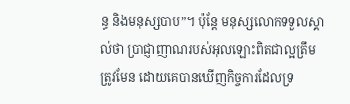ន្ធ និងមនុស្សបាប”។ ប៉ុន្ដែ មនុស្សលោកទទួលស្គាល់ថា ប្រាជ្ញាញាណរបស់អុលឡោះពិតជាល្អត្រឹមត្រូវមែន ដោយគេបានឃើញកិច្ចការដែលទ្រ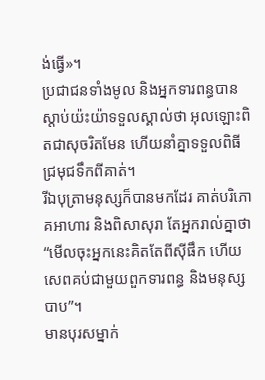ង់ធ្វើ»។
ប្រជាជនទាំងមូល និងអ្នកទារពន្ធបានស្ដាប់យ៉ះយ៉ាទទួលស្គាល់ថា អុលឡោះពិតជាសុចរិតមែន ហើយនាំគ្នាទទួលពិធីជ្រមុជទឹកពីគាត់។
រីឯបុត្រាមនុស្សក៏បានមកដែរ គាត់បរិភោគអាហារ និងពិសាសុរា តែអ្នករាល់គ្នាថា “មើលចុះអ្នកនេះគិតតែពីស៊ីផឹក ហើយសេពគប់ជាមួយពួកទារពន្ធ និងមនុស្សបាប”។
មានបុរសម្នាក់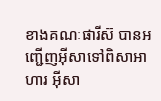ខាងគណៈផារីស៊ បានអញ្ជើញអ៊ីសាទៅពិសាអាហារ អ៊ីសា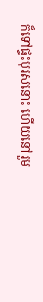ក៏ទៅផ្ទះបុរសនោះ ហើយនៅរួម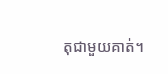តុជាមួយគាត់។